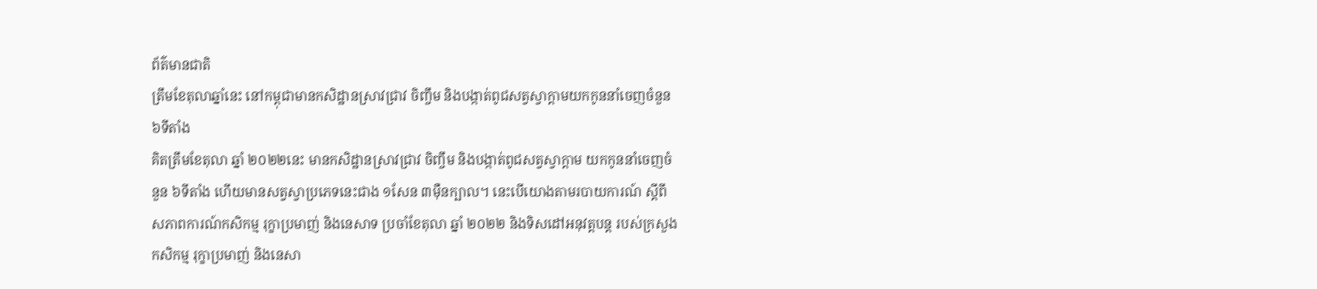ព័ត៌មានជាតិ
ត្រឹមខែតុលាឆ្នាំនេះ នៅកម្ពុជាមានកសិដ្ឋានស្រាវជ្រាវ ចិញ្ចឹម និងបង្កាត់ពូជសត្វស្វាក្ដាមយកកូននាំចេញចំនួន ៦ទីតាំង
គិតត្រឹមខែតុលា ឆ្នាំ ២០២២នេះ មានកសិដ្ឋានស្រាវជ្រាវ ចិញ្ចឹម និងបង្កាត់ពូជសត្វស្វាក្ដាម យកកូននាំចេញចំនួន ៦ទីតាំង ហើយមានសត្វស្វាប្រភេទនេះជាង ១សែន ៣ម៉ឺនក្បាល។ នេះបើយោងតាមរបាយការណ៍ ស្ដីពី សភាពការណ៍កសិកម្ម រុក្ខាប្រមាញ់ និងនេសាទ ប្រចាំខែតុលា ឆ្នាំ ២០២២ និងទិសដៅអនុវត្តបន្ត របស់ក្រសួងកសិកម្ម រុក្ខាប្រមាញ់ និងនេសា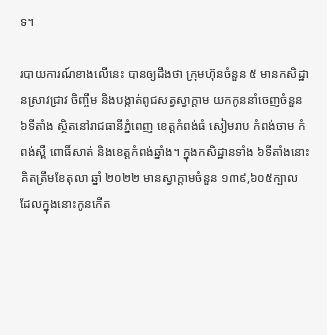ទ។

របាយការណ៍ខាងលើនេះ បានឲ្យដឹងថា ក្រុមហ៊ុនចំនួន ៥ មានកសិដ្ឋានស្រាវជ្រាវ ចិញ្ចឹម និងបង្កាត់ពូជសត្វស្វាក្ដាម យកកូននាំចេញចំនួន ៦ទីតាំង ស្ថិតនៅរាជធានីភ្នំពេញ ខេត្តកំពង់ធំ សៀមរាប កំពង់ចាម កំពង់ស្ពឺ ពោធិ៍សាត់ និងខេត្តកំពង់ឆ្នាំង។ ក្នុងកសិដ្ឋានទាំង ៦ទីតាំងនោះ គិតត្រឹមខែតុលា ឆ្នាំ ២០២២ មានស្វាក្ដាមចំនួន ១៣៩,៦០៥ក្បាល ដែលក្នុងនោះកូនកើត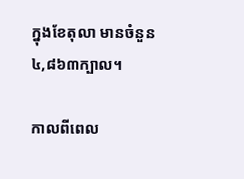ក្នុងខែតុលា មានចំនួន ៤,៨៦៣ក្បាល។

កាលពីពេល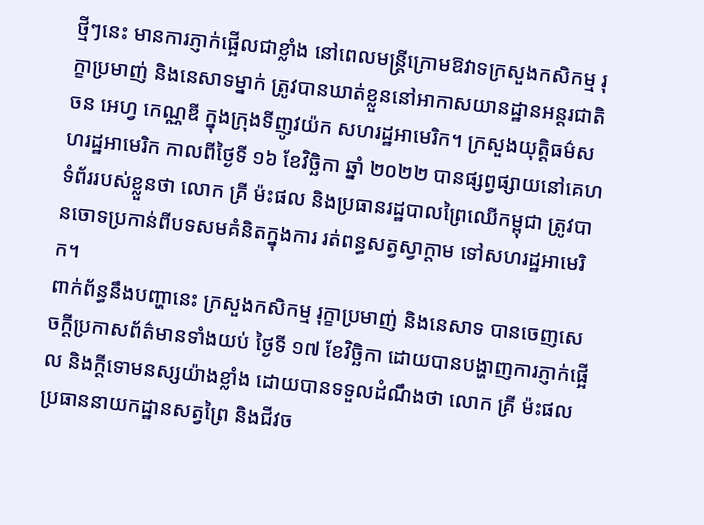ថ្មីៗនេះ មានការភ្ញាក់ផ្អើលជាខ្លាំង នៅពេលមន្ត្រីក្រោមឱវាទក្រសួងកសិកម្ម រុក្ខាប្រមាញ់ និងនេសាទម្នាក់ ត្រូវបានឃាត់ខ្លួននៅអាកាសយានដ្ឋានអន្តរជាតិ ចន អេហ្វ កេណ្ណឌី ក្នុងក្រុងទីញូវយ៉ក សហរដ្ឋអាមេរិក។ ក្រសួងយុត្តិធម៌សហរដ្ឋអាមេរិក កាលពីថ្ងៃទី ១៦ ខែវិច្ឆិកា ឆ្នាំ ២០២២ បានផ្សព្វផ្សាយនៅគេហទំព័ររបស់ខ្លួនថា លោក គ្រី ម៉ះផល និងប្រធានរដ្ឋបាលព្រៃឈើកម្ពុជា ត្រូវបានចោទប្រកាន់ពីបទសមគំនិតក្នុងការ រត់ពន្ធសត្វស្វាក្តាម ទៅសហរដ្ឋអាមេរិក។
ពាក់ព័ន្ធនឹងបញ្ហានេះ ក្រសួងកសិកម្ម រុក្ខាប្រមាញ់ និងនេសាទ បានចេញសេចក្ដីប្រកាសព័ត៌មានទាំងយប់ ថ្ងៃទី ១៧ ខែវិច្ឆិកា ដោយបានបង្ហាញការភ្ញាក់ផ្អើល និងក្តីទោមនស្សយ៉ាងខ្លាំង ដោយបានទទួលដំណឹងថា លោក គ្រី ម៉ះផល ប្រធាននាយកដ្ឋានសត្វព្រៃ និងជីវច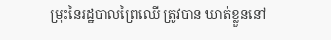ម្រុះនៃរដ្ឋបាលព្រៃឈើ ត្រូវបាន ឃាត់ខ្លួននៅ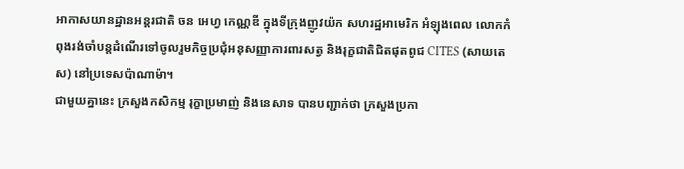អាកាសយានដ្ឋានអន្តរជាតិ ចន អេហ្វ កេណ្ណឌី ក្នុងទីក្រុងញូវយ៉ក សហរដ្ឋអាមេរិក អំឡុងពេល លោកកំពុងរង់ចាំបន្តដំណើរទៅចូលរួមកិច្ចប្រជុំអនុសញ្ញាការពារសត្វ និងរុក្ខជាតិជិតផុតពូជ CITES (សាយតេស) នៅប្រទេសប៉ាណាម៉ា។
ជាមួយគ្នានេះ ក្រសួងកសិកម្ម រុក្ខាប្រមាញ់ និងនេសាទ បានបញ្ជាក់ថា ក្រសួងប្រកា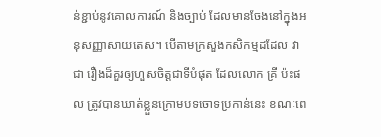ន់ខ្ជាប់នូវគោលការណ៍ និងច្បាប់ ដែលមានចែងនៅក្នុងអនុសញ្ញាសាយតេស។ បើតាមក្រសួងកសិកម្មដដែល វាជា រឿងដ៏គួរឲ្យហួសចិត្តជាទីបំផុត ដែលលោក គ្រី ប៉ះផល ត្រូវបានឃាត់ខ្លួនក្រោមបទចោទប្រកាន់នេះ ខណៈពេ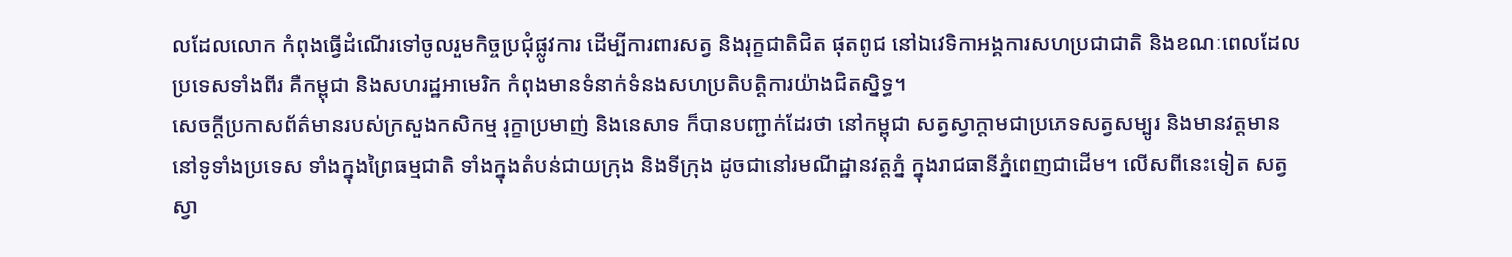លដែលលោក កំពុងធ្វើដំណើរទៅចូលរួមកិច្ចប្រជុំផ្លូវការ ដើម្បីការពារសត្វ និងរុក្ខជាតិជិត ផុតពូជ នៅឯវេទិកាអង្គការសហប្រជាជាតិ និងខណៈពេលដែលប្រទេសទាំងពីរ គឺកម្ពុជា និងសហរដ្ឋអាមេរិក កំពុងមានទំនាក់ទំនងសហប្រតិបត្តិការយ៉ាងជិតស្និទ្ធ។
សេចក្ដីប្រកាសព័ត៌មានរបស់ក្រសួងកសិកម្ម រុក្ខាប្រមាញ់ និងនេសាទ ក៏បានបញ្ជាក់ដែរថា នៅកម្ពុជា សត្វស្វាក្តាមជាប្រភេទសត្វសម្បូរ និងមានវត្តមាននៅទូទាំងប្រទេស ទាំងក្នុងព្រៃធម្មជាតិ ទាំងក្នុងតំបន់ជាយក្រុង និងទីក្រុង ដូចជានៅរមណីដ្ឋានវត្តភ្នំ ក្នុងរាជធានីភ្នំពេញជាដើម។ លើសពីនេះទៀត សត្វស្វា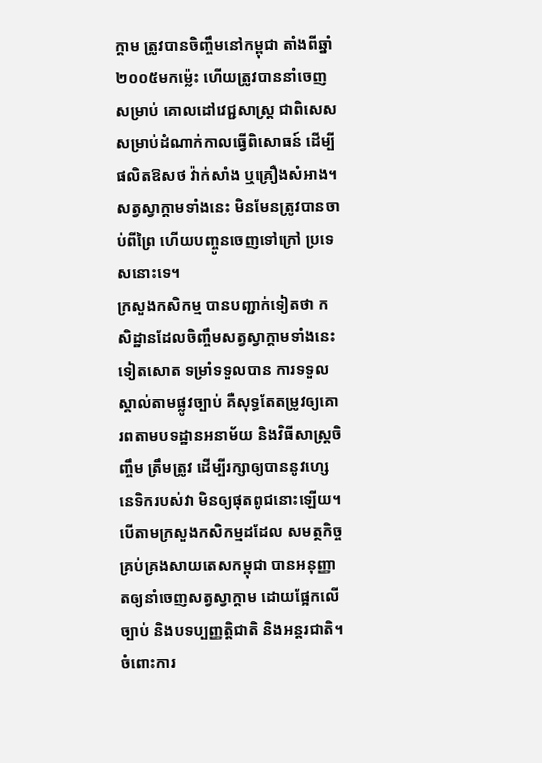ក្តាម ត្រូវបានចិញ្ចឹមនៅកម្ពុជា តាំងពីឆ្នាំ ២០០៥មកម្ល៉េះ ហើយត្រូវបាននាំចេញសម្រាប់ គោលដៅវេជ្ជសាស្ត្រ ជាពិសេសសម្រាប់ដំណាក់កាលធ្វើពិសោធន៍ ដើម្បីផលិតឱសថ វ៉ាក់សាំង ឬគ្រឿងសំអាង។ សត្វស្វាក្តាមទាំងនេះ មិនមែនត្រូវបានចាប់ពីព្រៃ ហើយបញ្ចូនចេញទៅក្រៅ ប្រទេសនោះទេ។
ក្រសួងកសិកម្ម បានបញ្ជាក់ទៀតថា កសិដ្ឋានដែលចិញ្ចឹមសត្វស្វាក្តាមទាំងនេះទៀតសោត ទម្រាំទទួលបាន ការទទួលស្គាល់តាមផ្លូវច្បាប់ គឺសុទ្ធតែតម្រូវឲ្យគោរពតាមបទដ្ឋានអនាម័យ និងវិធីសាស្ត្រចិញ្ចឹម ត្រឹមត្រូវ ដើម្បីរក្សាឲ្យបាននូវហ្សេនេទិករបស់វា មិនឲ្យផុតពូជនោះឡើយ។
បើតាមក្រសួងកសិកម្មដដែល សមត្ថកិច្ចគ្រប់គ្រងសាយតេសកម្ពុជា បានអនុញ្ញាតឲ្យនាំចេញសត្វស្វាក្តាម ដោយផ្អែកលើច្បាប់ និងបទប្បញ្ញត្តិជាតិ និងអន្តរជាតិ។ ចំពោះការ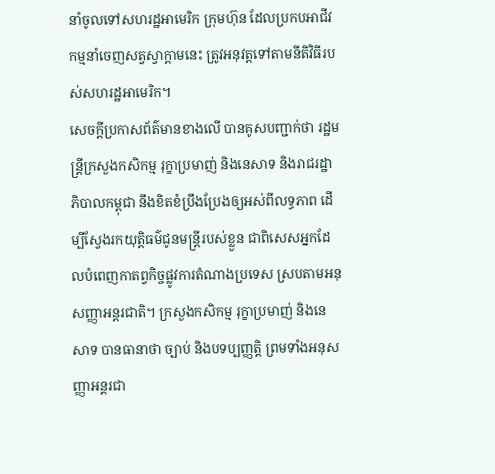នាំចូលទៅសហរដ្ឋអាមេរិក ក្រុមហ៊ុន ដែលប្រកបអាជីវកម្មនាំចេញសត្វស្វាក្តាមនេះ ត្រូវអនុវត្តទៅតាមនីតិវិធីរបស់សហរដ្ឋអាមេរិក។
សេចក្ដីប្រកាសព័ត៌មានខាងលើ បានគូសបញ្ជាក់ថា រដ្ឋមន្ត្រីក្រសួងកសិកម្ម រុក្ខាប្រមាញ់ និងនេសាទ និងរាជរដ្ឋាភិបាលកម្ពុជា នឹងខិតខំប្រឹងប្រែងឲ្យអស់ពីលទ្ធភាព ដើម្បីស្វែងរកយុត្តិធម៌ជូនមន្ត្រីរបស់ខ្លួន ជាពិសេសអ្នកដែលបំពេញកាតព្វកិច្ចផ្លូវការតំណាងប្រទេស ស្របតាមអនុសញ្ញាអន្តរជាតិ។ ក្រសួងកសិកម្ម រុក្ខាប្រមាញ់ និងនេសាទ បានធានាថា ច្បាប់ និងបទប្បញ្ញត្តិ ព្រមទាំងអនុសញ្ញាអន្តរជា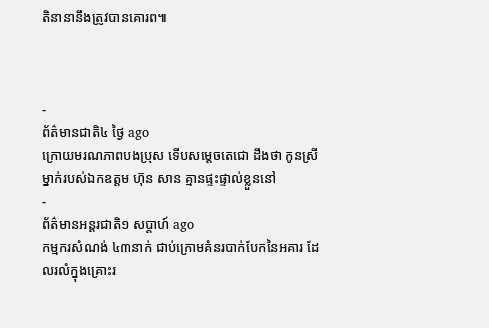តិនានានឹងត្រូវបានគោរព៕



-
ព័ត៌មានជាតិ៤ ថ្ងៃ ago
ក្រោយមរណភាពបងប្រុស ទើបសម្ដេចតេជោ ដឹងថា កូនស្រីម្នាក់របស់ឯកឧត្តម ហ៊ុន សាន គ្មានផ្ទះផ្ទាល់ខ្លួននៅ
-
ព័ត៌មានអន្ដរជាតិ១ សប្តាហ៍ ago
កម្មករសំណង់ ៤៣នាក់ ជាប់ក្រោមគំនរបាក់បែកនៃអគារ ដែលរលំក្នុងគ្រោះរ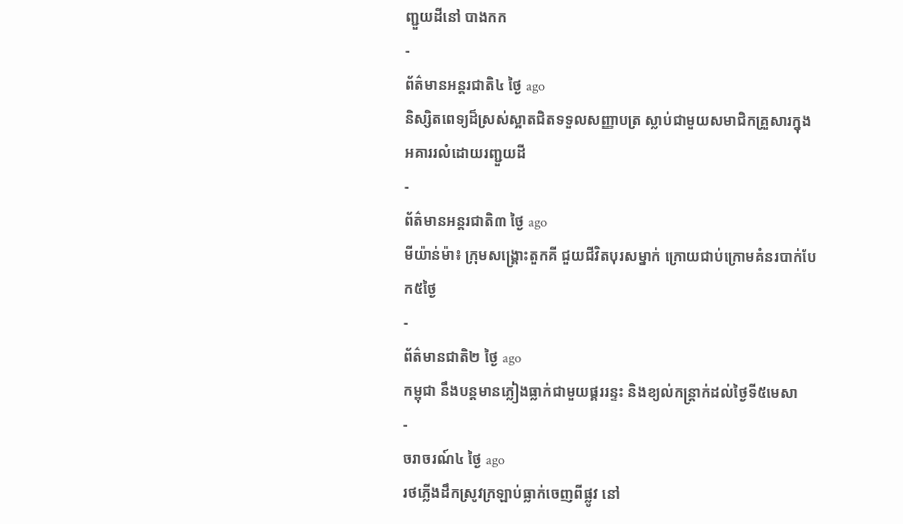ញ្ជួយដីនៅ បាងកក
-
ព័ត៌មានអន្ដរជាតិ៤ ថ្ងៃ ago
និស្សិតពេទ្យដ៏ស្រស់ស្អាតជិតទទួលសញ្ញាបត្រ ស្លាប់ជាមួយសមាជិកគ្រួសារក្នុងអគាររលំដោយរញ្ជួយដី
-
ព័ត៌មានអន្ដរជាតិ៣ ថ្ងៃ ago
មីយ៉ាន់ម៉ា៖ ក្រុមសង្គ្រោះតួកគី ជួយជីវិតបុរសម្នាក់ ក្រោយជាប់ក្រោមគំនរបាក់បែក៥ថ្ងៃ
-
ព័ត៌មានជាតិ២ ថ្ងៃ ago
កម្ពុជា នឹងបន្តមានភ្លៀងធ្លាក់ជាមួយផ្គររន្ទះ និងខ្យល់កន្ត្រាក់ដល់ថ្ងៃទី៥មេសា
-
ចរាចរណ៍៤ ថ្ងៃ ago
រថភ្លើងដឹកស្រូវក្រឡាប់ធ្លាក់ចេញពីផ្លូវ នៅ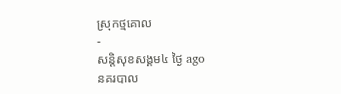ស្រុកថ្មគោល
-
សន្តិសុខសង្គម៤ ថ្ងៃ ago
នគរបាល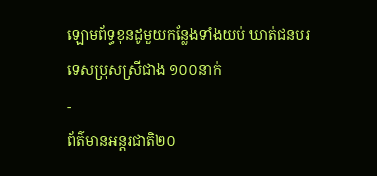ឡោមព័ទ្ធខុនដូមួយកន្លែងទាំងយប់ ឃាត់ជនបរទេសប្រុសស្រីជាង ១០០នាក់
-
ព័ត៌មានអន្ដរជាតិ២០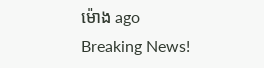ម៉ោង ago
Breaking News!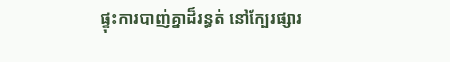ផ្ទុះការបាញ់គ្នាដ៏រន្ធត់ នៅក្បែរផ្សារ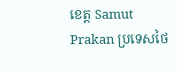ខេត្ត Samut Prakan ប្រទេសថៃ